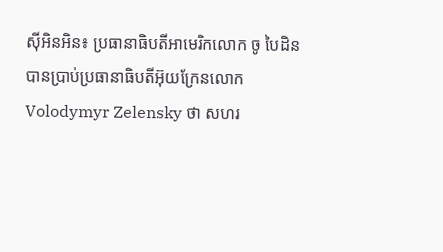ស៊ីអិនអិន៖ ប្រធានាធិបតីអាមេរិកលោក ចូ បៃដិន បានប្រាប់ប្រធានាធិបតីអ៊ុយក្រែនលោក Volodymyr Zelensky ថា សហរ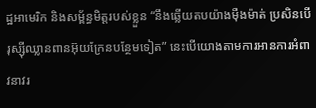ដ្ឋអាមេរិក និងសម្ព័ន្ធមិត្តរបស់ខ្លួន “នឹងឆ្លើយតបយ៉ាងម៉ឺងម៉ាត់ ប្រសិនបើរុស្ស៊ីឈ្លានពានអ៊ុយក្រែនបន្ថែមទៀត” នេះបើយោងតាមការអានការអំពាវនាវរ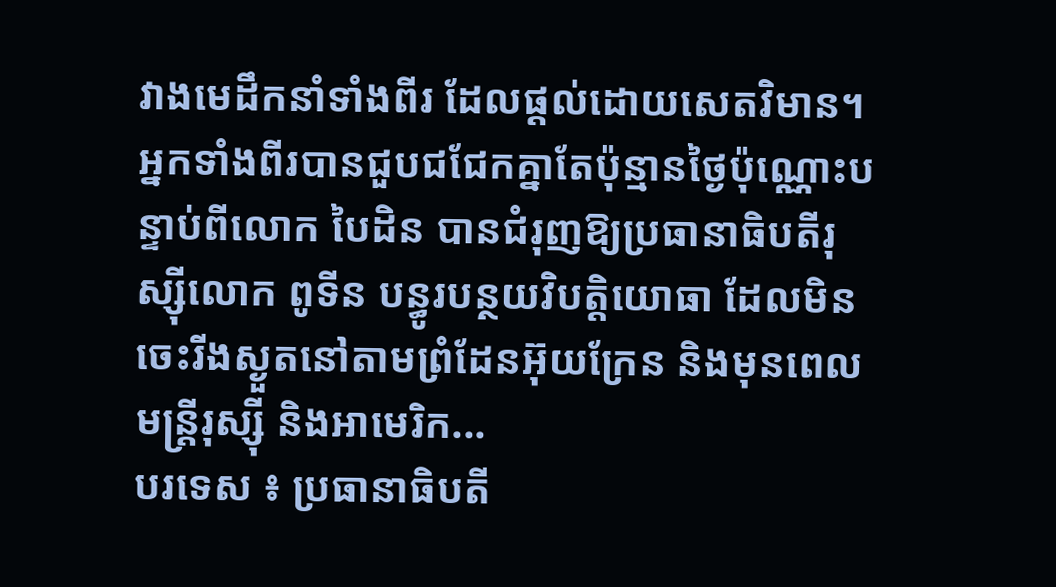វាងមេដឹកនាំទាំងពីរ ដែលផ្តល់ដោយសេតវិមាន។ អ្នកទាំងពីរបានជួបជជែកគ្នាតែប៉ុន្មានថ្ងៃប៉ុណ្ណោះបន្ទាប់ពីលោក បៃដិន បានជំរុញឱ្យប្រធានាធិបតីរុស្ស៊ីលោក ពូទីន បន្ធូរបន្ថយវិបត្តិយោធា ដែលមិនចេះរីងស្ងួតនៅតាមព្រំដែនអ៊ុយក្រែន និងមុនពេលមន្ត្រីរុស្ស៊ី និងអាមេរិក...
បរទេស ៖ ប្រធានាធិបតី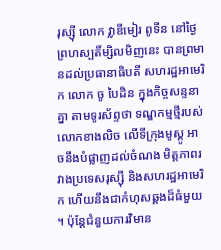រុស្ស៊ី លោក វ្លាឌីមៀរ ពូទីន នៅថ្ងៃព្រហស្បតិ៍ម្សិលមិញនេះ បានព្រមានដល់ប្រធានាធិបតី សហរដ្ឋអាមេរិក លោក ចូ បៃដិន ក្នុងកិច្ចសន្ទនាគ្នា តាមទូរស័ព្ទថា ទណ្ឌកម្មថ្មីរបស់លោកខាងលិច លើទីក្រុងមូស្គូ អាចនឹងបំផ្លាញដល់ចំណង មិត្តភាពរវាងប្រទេសរុស្ស៊ី និងសហរដ្ឋអាមេរិក ហើយនឹងជាកំហុសឆ្គងដ៏ធំមួយ ។ ប៉ុន្តែជំនួយការវិមាន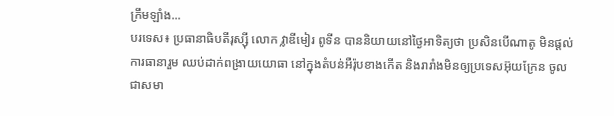ក្រឹមឡាំង...
បរទេស៖ ប្រធានាធិបតីរុស្ស៊ី លោក វ្លាឌីមៀរ ពូទីន បាននិយាយនៅថ្ងៃអាទិត្យថា ប្រសិនបើណាតូ មិនផ្តល់ការធានារួម ឈប់ដាក់ពង្រាយយោធា នៅក្នុងតំបន់អឺរ៉ុបខាងកើត និងរារាំងមិនឲ្យប្រទេសអ៊ុយក្រែន ចូលជាសមា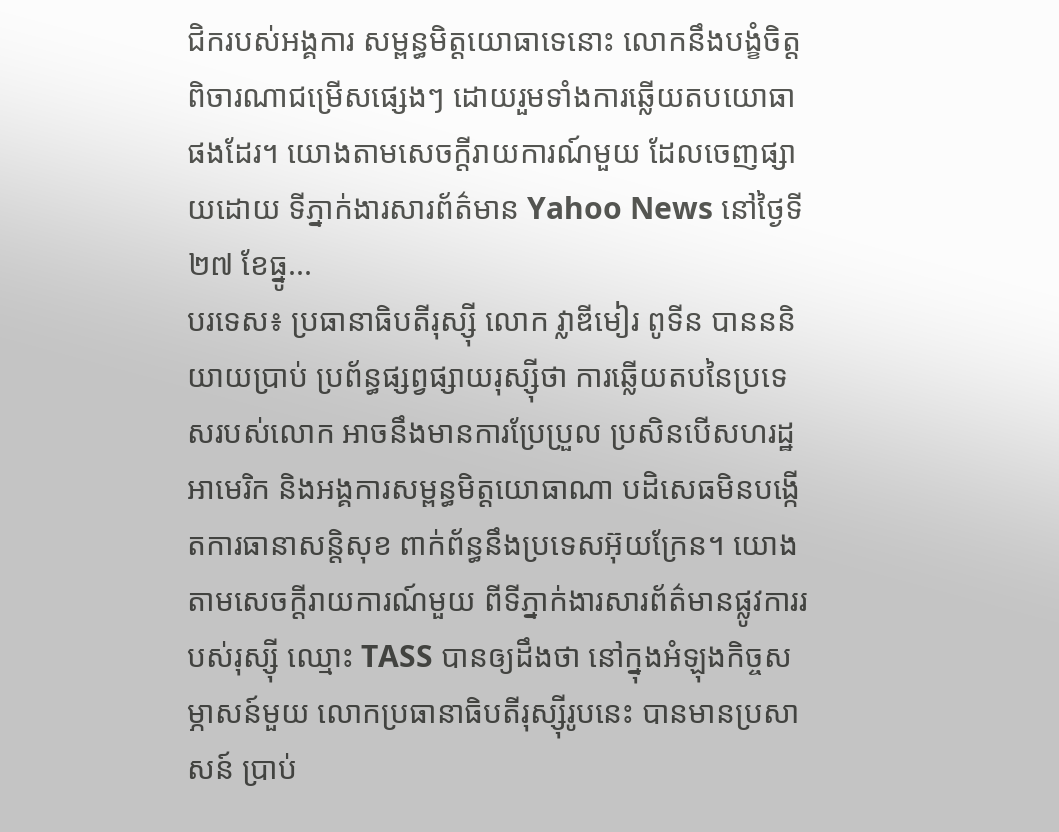ជិករបស់អង្គការ សម្ពន្ធមិត្តយោធាទេនោះ លោកនឹងបង្ខំចិត្តពិចារណាជម្រើសផ្សេងៗ ដោយរួមទាំងការឆ្លើយតបយោធាផងដែរ។ យោងតាមសេចក្តីរាយការណ៍មួយ ដែលចេញផ្សាយដោយ ទីភ្នាក់ងារសារព័ត៌មាន Yahoo News នៅថ្ងៃទី២៧ ខែធ្នូ...
បរទេស៖ ប្រធានាធិបតីរុស្ស៊ី លោក វ្លាឌីមៀរ ពូទីន បានននិយាយប្រាប់ ប្រព័ន្ធផ្សព្វផ្សាយរុស្ស៊ីថា ការឆ្លើយតបនៃប្រទេសរបស់លោក អាចនឹងមានការប្រែប្រួល ប្រសិនបើសហរដ្ឋអាមេរិក និងអង្គការសម្ពន្ធមិត្តយោធាណា បដិសេធមិនបង្កើតការធានាសន្តិសុខ ពាក់ព័ន្ធនឹងប្រទេសអ៊ុយក្រែន។ យោងតាមសេចក្តីរាយការណ៍មួយ ពីទីភ្នាក់ងារសារព័ត៌មានផ្លូវការរបស់រុស្ស៊ី ឈ្មោះ TASS បានឲ្យដឹងថា នៅក្នុងអំឡុងកិច្ចសម្ភាសន៍មួយ លោកប្រធានាធិបតីរុស្ស៊ីរូបនេះ បានមានប្រសាសន៍ ប្រាប់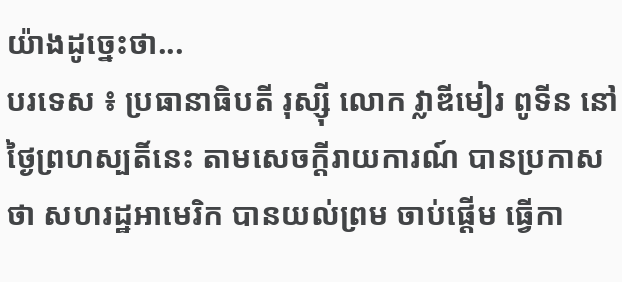យ៉ាងដូច្នេះថា...
បរទេស ៖ ប្រធានាធិបតី រុស្ស៊ី លោក វ្លាឌីមៀរ ពូទីន នៅថ្ងៃព្រហស្បតិ៍នេះ តាមសេចក្តីរាយការណ៍ បានប្រកាសថា សហរដ្ឋអាមេរិក បានយល់ព្រម ចាប់ផ្តើម ធ្វើកា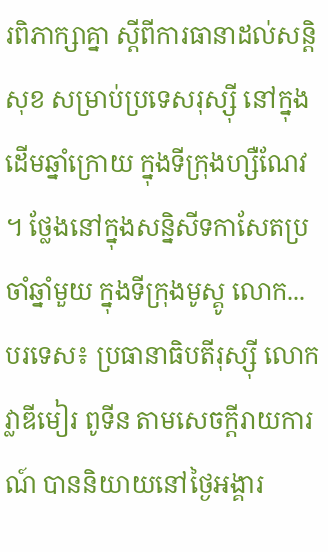រពិភាក្សាគ្នា ស្តីពីការធានាដល់សន្តិសុខ សម្រាប់ប្រទេសរុស្ស៊ី នៅក្នុងដើមឆ្នាំក្រោយ ក្នុងទីក្រុងហ្សឺណែវ ។ ថ្លែងនៅក្នុងសន្និសីទកាសែតប្រចាំឆ្នាំមួយ ក្នុងទីក្រុងមូស្គូ លោក...
បរទេស៖ ប្រធានាធិបតីរុស្ស៊ី លោក វ្លាឌីមៀរ ពូទីន តាមសេចក្តីរាយការណ៍ បាននិយាយនៅថ្ងៃអង្គារ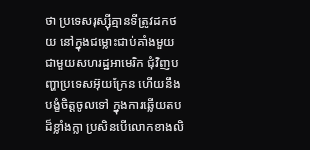ថា ប្រទេសរុស្ស៊ីគ្មានទីត្រូវដកថយ នៅក្នុងជម្លោះជាប់គាំងមួយ ជាមួយសហរដ្ឋអាមេរិក ជុំវិញបញ្ហាប្រទេសអ៊ុយក្រែន ហើយនឹងបង្ខំចិត្តចូលទៅ ក្នុងការឆ្លើយតបដ៏ខ្លាំងក្លា ប្រសិនបើលោកខាងលិ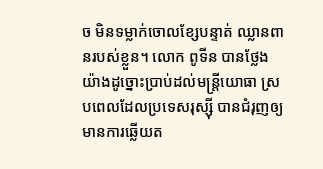ច មិនទម្លាក់ចោលខ្សែបន្ទាត់ ឈ្លានពានរបស់ខ្លួន។ លោក ពូទីន បានថ្លែងយ៉ាងដូច្នោះប្រាប់ដល់មន្ត្រីយោធា ស្របពេលដែលប្រទេសរុស្ស៊ី បានជំរុញឲ្យមានការឆ្លើយត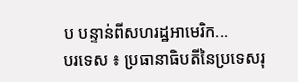ប បន្ទាន់ពីសហរដ្ឋអាមេរិក...
បរទេស ៖ ប្រធានាធិបតីនៃប្រទេសរុ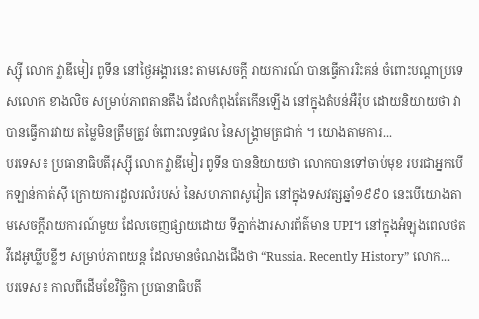ស្ស៊ី លោក វ្លាឌីមៀរ ពូទីន នៅថ្ងៃអង្គារនេះ តាមសេចក្តី រាយការណ៍ បានធ្វើការរិះគន់ ចំពោះបណ្ដាប្រទេសលោក ខាងលិច សម្រាប់ភាពតានតឹង ដែលកំពុងតែកើនឡើង នៅក្នុងតំបន់អឺរ៉ុប ដោយនិយាយថា វាបានធ្វើការវាយ តម្លៃមិនត្រឹមត្រូវ ចំពោះលទ្ធផល នៃសង្គ្រាមត្រជាក់ ។ យោងតាមការ...
បរទេស៖ ប្រធានាធិបតីរុស្ស៊ី លោក វ្លាឌីមៀរ ពូទីន បាននិយាយថា លោកបានទៅចាប់មុខ របរជាអ្នកបើកឡាន់កាត់ស៊ី ក្រោយការដួលរលំរបស់ នៃសហភាពសូវៀត នៅក្នុងទសវត្សឆ្នាំ១៩៩០ នេះបើយោងតាមសេចក្តីរាយការណ៍មួយ ដែលចេញផ្សាយដោយ ទីភ្នាក់ងារសារព័ត៌មាន UPI។ នៅក្នុងអំឡុងពេលថតវីដេអូឃ្លីបខ្លីៗ សម្រាប់ភាពយន្ត ដែលមានចំណងជើងថា “Russia. Recently History” លោក...
បរទេស៖ កាលពីដើមខែវិច្ឆិកា ប្រធានាធិបតី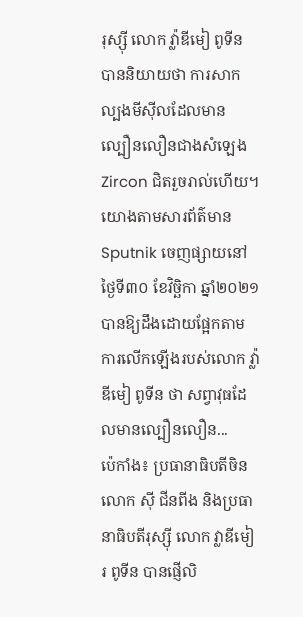រុស្ស៊ី លោក វ្ល៉ាឌីមៀ ពូទីន បាននិយាយថា ការសាកល្បងមីស៊ីលដែលមាន ល្បឿនលឿនជាងសំឡេង Zircon ជិតរួចរាល់ហើយ។ យោងតាមសារព័ត៌មាន Sputnik ចេញផ្សាយនៅថ្ងៃទី៣០ ខែវិច្ឆិកា ឆ្នាំ២០២១ បានឱ្យដឹងដោយផ្អែកតាម ការលើកឡើងរបស់លោក វ្ល៉ាឌីមៀ ពូទីន ថា សព្វាវុធដែលមានល្បឿនលឿន...
ប៉េកាំង៖ ប្រធានាធិបតីចិនលោក ស៊ី ជីនពីង និងប្រធានាធិបតីរុស្ស៊ី លោក វ្លាឌីមៀរ ពូទីន បានផ្ញើលិ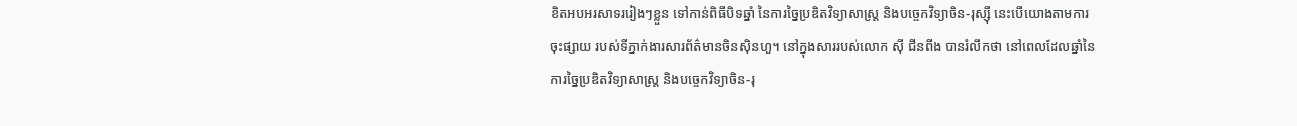ខិតអបអរសាទររៀងៗខ្លួន ទៅកាន់ពិធីបិទឆ្នាំ នៃការច្នៃប្រឌិតវិទ្យាសាស្ត្រ និងបច្ចេកវិទ្យាចិន-រុស្ស៊ី នេះបើយោងតាមការចុះផ្សាយ របស់ទីភ្នាក់ងារសារព័ត៌មានចិនស៊ិនហួ។ នៅក្នុងសាររបស់លោក ស៊ី ជីនពីង បានរំលឹកថា នៅពេលដែលឆ្នាំនៃការច្នៃប្រឌិតវិទ្យាសាស្ត្រ និងបច្ចេកវិទ្យាចិន-រុ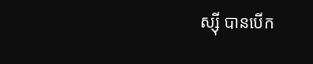ស្ស៊ី បានបើក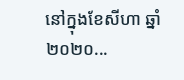នៅក្នុងខែសីហា ឆ្នាំ២០២០...